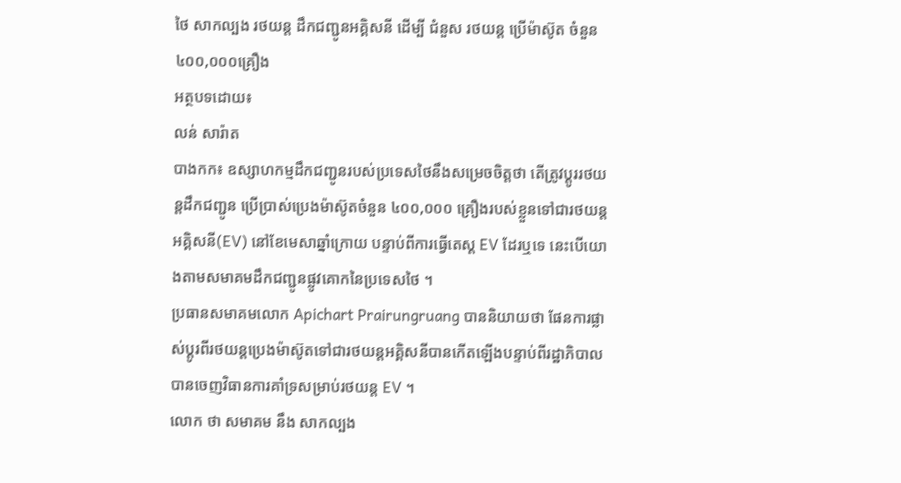ថៃ សាកល្បង រថយន្ត ដឹកជញ្ជូនអគ្គិសនី ដើម្បី ជំនួស រថយន្ត ប្រើម៉ាស៊ូត ចំនួន ៤០០,០០០គ្រឿង
អត្ថបទដោយ៖
លន់ សារ៉ាត
បាងកក៖ ឧស្សាហកម្មដឹកជញ្ជូនរបស់ប្រទេសថៃនឹងសម្រេចចិត្តថា តើត្រូវប្តូររថយន្តដឹកជញ្ជូន ប្រើប្រាស់ប្រេងម៉ាស៊ូតចំនួន ៤០០,០០០ គ្រឿងរបស់ខ្លួនទៅជារថយន្តអគ្គិសនី(EV) នៅខែមេសាឆ្នាំក្រោយ បន្ទាប់ពីការធ្វើតេស្ត EV ដែរឬទេ នេះបើយោងតាមសមាគមដឹកជញ្ជូនផ្លូវគោកនៃប្រទេសថៃ ។
ប្រធានសមាគមលោក Apichart Prairungruang បាននិយាយថា ផែនការផ្លាស់ប្តូរពីរថយន្តប្រេងម៉ាស៊ូតទៅជារថយន្តអគ្គិសនីបានកើតឡើងបន្ទាប់ពីរដ្ឋាភិបាលបានចេញវិធានការគាំទ្រសម្រាប់រថយន្ត EV ។
លោក ថា សមាគម នឹង សាកល្បង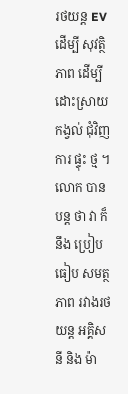រថយន្ត EV ដើម្បី សុវត្ថិភាព ដើម្បី ដោះស្រាយ កង្វល់ ជុំវិញ ការ ផ្ទុះ ថ្ម ។ លោក បាន បន្ត ថា វា ក៏ នឹង ប្រៀបធៀប សមត្ថភាព រវាងរថយន្ត អគ្គិសនី និង ម៉ា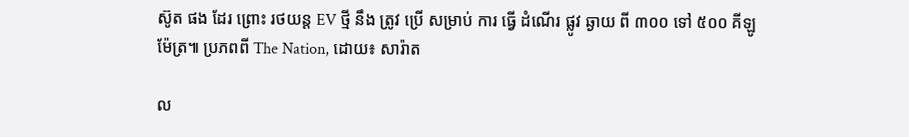ស៊ូត ផង ដែរ ព្រោះ រថយន្ត EV ថ្មី នឹង ត្រូវ ប្រើ សម្រាប់ ការ ធ្វើ ដំណើរ ផ្លូវ ឆ្ងាយ ពី ៣០០ ទៅ ៥០០ គីឡូម៉ែត្រ៕ ប្រភពពី The Nation, ដោយ៖ សារ៉ាត

ល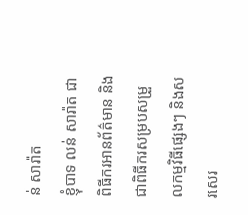ន់ សារ៉ាត
ខ្ញុំបាទ លន់ សារ៉ាត ជាពិធីករអានព័ត៌មាន និងជាពិធីករសម្របសម្រួលកម្មវិធីផ្សេងៗ និងសរសេរ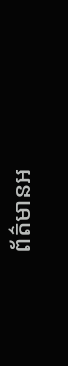ព័ត៌មានអ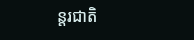ន្តរជាតិ